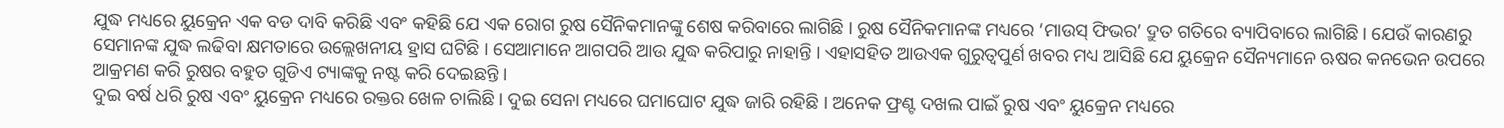ଯୁଦ୍ଧ ମଧ୍ୟରେ ୟୁକ୍ରେନ ଏକ ବଡ ଦାବି କରିଛି ଏବଂ କହିଛି ଯେ ଏକ ରୋଗ ରୁଷ ସୈନିକମାନଙ୍କୁ ଶେଷ କରିବାରେ ଲାଗିଛି । ରୁଷ ସୈନିକମାନଙ୍କ ମଧ୍ୟରେ ‘ମାଉସ୍ ଫିଭର’ ଦ୍ରୁତ ଗତିରେ ବ୍ୟାପିବାରେ ଲାଗିଛି । ଯେଉଁ କାରଣରୁ ସେମାନଙ୍କ ଯୁଦ୍ଧ ଲଢିବା କ୍ଷମତାରେ ଉଲ୍ଲେଖନୀୟ ହ୍ରାସ ଘଟିଛି । ସେଆମାନେ ଆଗପରି ଆଉ ଯୁଦ୍ଧ କରିପାରୁ ନାହାନ୍ତି । ଏହାସହିତ ଆଉଏକ ଗୁରୁତ୍ବପୁର୍ଣ ଖବର ମଧ୍ୟ ଆସିଛି ଯେ ୟୁକ୍ରେନ ସୈନ୍ୟମାନେ ଋଷର କନଭେନ ଉପରେ ଆକ୍ରମଣ କରି ରୁଷର ବହୁତ ଗୁଡିଏ ଟ୍ୟାଙ୍କକୁ ନଷ୍ଟ କରି ଦେଇଛନ୍ତି ।
ଦୁଇ ବର୍ଷ ଧରି ରୁଷ ଏବଂ ୟୁକ୍ରେନ ମଧ୍ୟରେ ରକ୍ତର ଖେଳ ଚାଲିଛି । ଦୁଇ ସେନା ମଧ୍ୟରେ ଘମାଘୋଟ ଯୁଦ୍ଧ ଜାରି ରହିଛି । ଅନେକ ଫ୍ରଣ୍ଟ ଦଖଲ ପାଇଁ ରୁଷ ଏବଂ ୟୁକ୍ରେନ ମଧ୍ୟରେ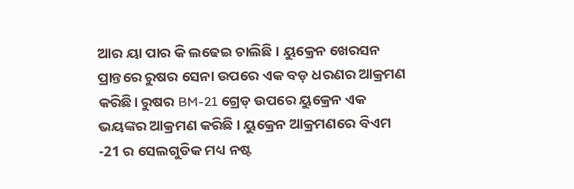ଆର ୟା ପାର କି ଲଢେଇ ଚାଲିଛି । ୟୁକ୍ରେନ ଖେରସନ ପ୍ରାନ୍ତରେ ରୁଷର ସେନା ଉପରେ ଏକ ବଡ଼ ଧରଣର ଆକ୍ରମଣ କରିଛି। ରୁଷର BM-21 ଗ୍ରେଡ୍ ଉପରେ ୟୁକ୍ରେନ ଏକ ଭୟଙ୍କର ଆକ୍ରମଣ କରିଛି । ୟୁକ୍ରେନ ଆକ୍ରମଣରେ ବିଏମ -21 ର ସେଲଗୁଡିକ ମଧ୍ୟ ନଷ୍ଟ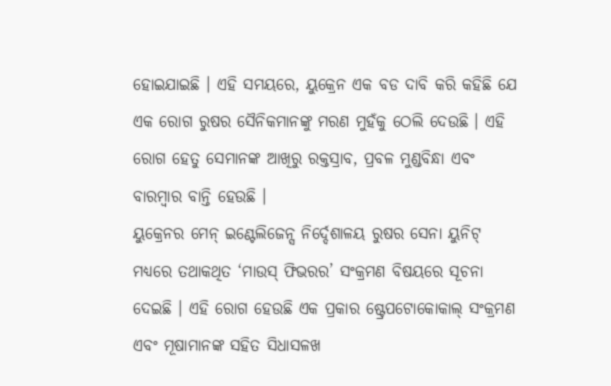ହୋଇଯାଇଛି । ଏହି ସମୟରେ, ୟୁକ୍ରେନ ଏକ ବଡ ଦାବି କରି କହିଛି ଯେ ଏକ ରୋଗ ରୁଷର ସୈନିକମାନଙ୍କୁ ମରଣ ମୁହଁକୁ ଠେଲି ଦେଉଛି । ଏହି ରୋଗ ହେତୁ ସେମାନଙ୍କ ଆଖିରୁ ରକ୍ତସ୍ରାବ, ପ୍ରବଳ ମୁଣ୍ଡବିନ୍ଧା ଏବଂ ବାରମ୍ବାର ବାନ୍ତି ହେଉଛି ।
ୟୁକ୍ରେନର ମେନ୍ ଇଣ୍ଟେଲିଜେନ୍ସ ନିର୍ଦ୍ଦେଶାଳୟ ରୁଷର ସେନା ୟୁନିଟ୍ ମଧ୍ୟରେ ତଥାକଥିତ ‘ମାଉସ୍ ଫିଭରର’ ସଂକ୍ରମଣ ବିଷୟରେ ସୂଚନା ଦେଇଛି । ଏହି ରୋଗ ହେଉଛି ଏକ ପ୍ରକାର ଷ୍ଟ୍ରେପଟୋକୋକାଲ୍ ସଂକ୍ରମଣ ଏବଂ ମୂଷାମାନଙ୍କ ସହିତ ସିଧାସଳଖ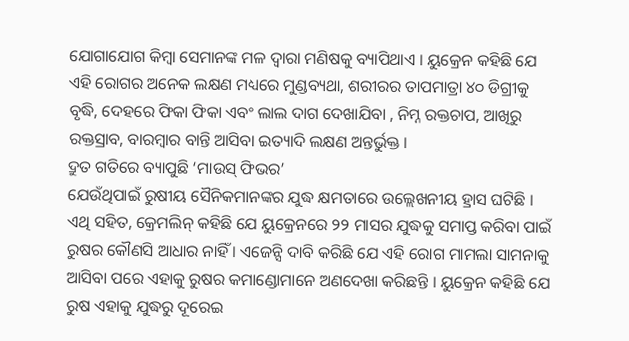ଯୋଗାଯୋଗ କିମ୍ବା ସେମାନଙ୍କ ମଳ ଦ୍ଵାରା ମଣିଷକୁ ବ୍ୟାପିଥାଏ । ୟୁକ୍ରେନ କହିଛି ଯେ ଏହି ରୋଗର ଅନେକ ଲକ୍ଷଣ ମଧ୍ୟରେ ମୁଣ୍ଡବ୍ୟଥା, ଶରୀରର ତାପମାତ୍ରା ୪୦ ଡିଗ୍ରୀକୁ ବୃଦ୍ଧି, ଦେହରେ ଫିକା ଫିକା ଏବଂ ଲାଲ ଦାଗ ଦେଖାଯିବା , ନିମ୍ନ ରକ୍ତଚାପ, ଆଖିରୁ ରକ୍ତସ୍ରାବ, ବାରମ୍ବାର ବାନ୍ତି ଆସିବା ଇତ୍ୟାଦି ଲକ୍ଷଣ ଅନ୍ତର୍ଭୁକ୍ତ ।
ଦ୍ରୁତ ଗତିରେ ବ୍ୟାପୁଛି ‘ମାଉସ୍ ଫିଭର’
ଯେଉଁଥିପାଇଁ ରୁଷୀୟ ସୈନିକମାନଙ୍କର ଯୁଦ୍ଧ କ୍ଷମତାରେ ଉଲ୍ଲେଖନୀୟ ହ୍ରାସ ଘଟିଛି । ଏଥି ସହିତ, କ୍ରେମଲିନ୍ କହିଛି ଯେ ୟୁକ୍ରେନରେ ୨୨ ମାସର ଯୁଦ୍ଧକୁ ସମାପ୍ତ କରିବା ପାଇଁ ରୁଷର କୌଣସି ଆଧାର ନାହିଁ । ଏଜେନ୍ସି ଦାବି କରିଛି ଯେ ଏହି ରୋଗ ମାମଲା ସାମନାକୁ ଆସିବା ପରେ ଏହାକୁ ରୁଷର କମାଣ୍ଡୋମାନେ ଅଣଦେଖା କରିଛନ୍ତି । ୟୁକ୍ରେନ କହିଛି ଯେ ରୁଷ ଏହାକୁ ଯୁଦ୍ଧରୁ ଦୂରେଇ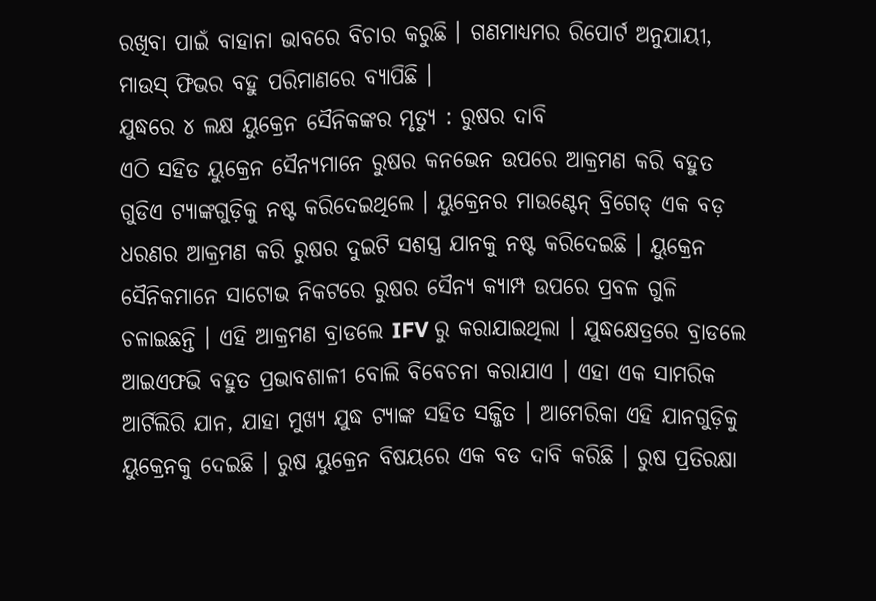ରଖିବା ପାଇଁ ବାହାନା ଭାବରେ ବିଚାର କରୁଛି । ଗଣମାଧ୍ୟମର ରିପୋର୍ଟ ଅନୁଯାୟୀ, ମାଉସ୍ ଫିଭର ବହୁ ପରିମାଣରେ ବ୍ୟାପିଛି ।
ଯୁଦ୍ଧରେ ୪ ଲକ୍ଷ ୟୁକ୍ରେନ ସୈନିକଙ୍କର ମୃତ୍ଯୁ : ରୁଷର ଦାବି
ଏଠି ସହିତ ୟୁକ୍ରେନ ସୈନ୍ୟମାନେ ରୁଷର କନଭେନ ଉପରେ ଆକ୍ରମଣ କରି ବହୁତ ଗୁଡିଏ ଟ୍ୟାଙ୍କଗୁଡ଼ିକୁ ନଷ୍ଟ କରିଦେଇଥିଲେ । ୟୁକ୍ରେନର ମାଉଣ୍ଟେନ୍ ବ୍ରିଗେଡ୍ ଏକ ବଡ଼ ଧରଣର ଆକ୍ରମଣ କରି ରୁଷର ଦୁଇଟି ସଶସ୍ତ୍ର ଯାନକୁ ନଷ୍ଟ କରିଦେଇଛି । ୟୁକ୍ରେନ ସୈନିକମାନେ ସାଟୋଭ ନିକଟରେ ରୁଷର ସୈନ୍ୟ କ୍ୟାମ୍ପ ଉପରେ ପ୍ରବଳ ଗୁଳି ଚଳାଇଛନ୍ତି । ଏହି ଆକ୍ରମଣ ବ୍ରାଡଲେ IFV ରୁ କରାଯାଇଥିଲା । ଯୁଦ୍ଧକ୍ଷେତ୍ରରେ ବ୍ରାଡଲେ ଆଇଏଫଭି ବହୁତ ପ୍ରଭାବଶାଳୀ ବୋଲି ବିବେଚନା କରାଯାଏ । ଏହା ଏକ ସାମରିକ ଆର୍ଟିଲିରି ଯାନ, ଯାହା ମୁଖ୍ୟ ଯୁଦ୍ଧ ଟ୍ୟାଙ୍କ ସହିତ ସଜ୍ଜିତ । ଆମେରିକା ଏହି ଯାନଗୁଡ଼ିକୁ ୟୁକ୍ରେନକୁ ଦେଇଛି । ରୁଷ ୟୁକ୍ରେନ ବିଷୟରେ ଏକ ବଡ ଦାବି କରିଛି । ରୁଷ ପ୍ରତିରକ୍ଷା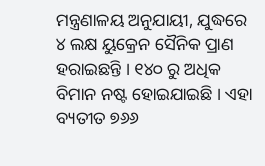ମନ୍ତ୍ରଣାଳୟ ଅନୁଯାୟୀ, ଯୁଦ୍ଧରେ ୪ ଲକ୍ଷ ୟୁକ୍ରେନ ସୈନିକ ପ୍ରାଣ ହରାଇଛନ୍ତି । ୧୪୦ ରୁ ଅଧିକ ବିମାନ ନଷ୍ଟ ହୋଇଯାଇଛି । ଏହା ବ୍ୟତୀତ ୭୬୬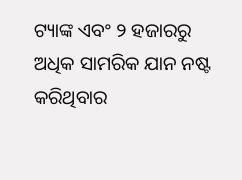ଟ୍ୟାଙ୍କ ଏବଂ ୨ ହଜାରରୁ ଅଧିକ ସାମରିକ ଯାନ ନଷ୍ଟ କରିଥିବାର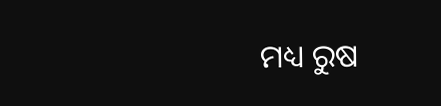ମଧ୍ୟ ରୁଷ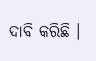ଦାବି କରିଛି ।